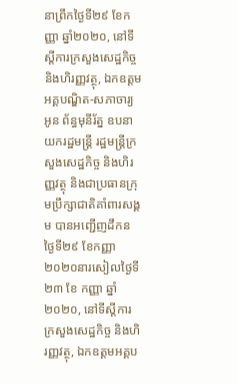នាព្រឹកថ្ងៃទី២៩ ខែកញ្ញា ឆ្នាំ២០២០, នៅទីស្តីការក្រសួងសេដ្ឋកិច្ច និងហិរញ្ញវត្ថុ, ឯកឧត្តមអគ្គបណ្ឌិត-សភាចារ្យ អូន ព័ន្ធមុនីរ័ត្ន ឧបនាយករដ្ឋមន្ត្រី រដ្ឋមន្ត្រីក្រសួងសេដ្ឋកិច្ច និងហិរញ្ញវត្ថុ និងជាប្រធានក្រុមប្រឹក្សាជាតិគាំពារសង្គម បានអញ្ជើញដឹកន
ថ្ងៃទី២៩ ខែកញ្ញា ២០២០នារសៀលថ្ងៃទី ២៣ ខែ កញ្ញា ឆ្នាំ ២០២០, នៅទីស្តីការក្រសួងសេដ្ឋកិច្ច និងហិរញ្ញវត្ថុ, ឯកឧត្តមអគ្គប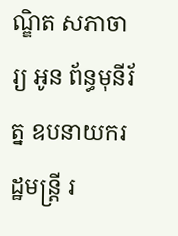ណ្ឌិត សភាចារ្យ អូន ព័ន្ធមុនីរ័ត្ន ឧបនាយករដ្ឋមន្រ្តី រ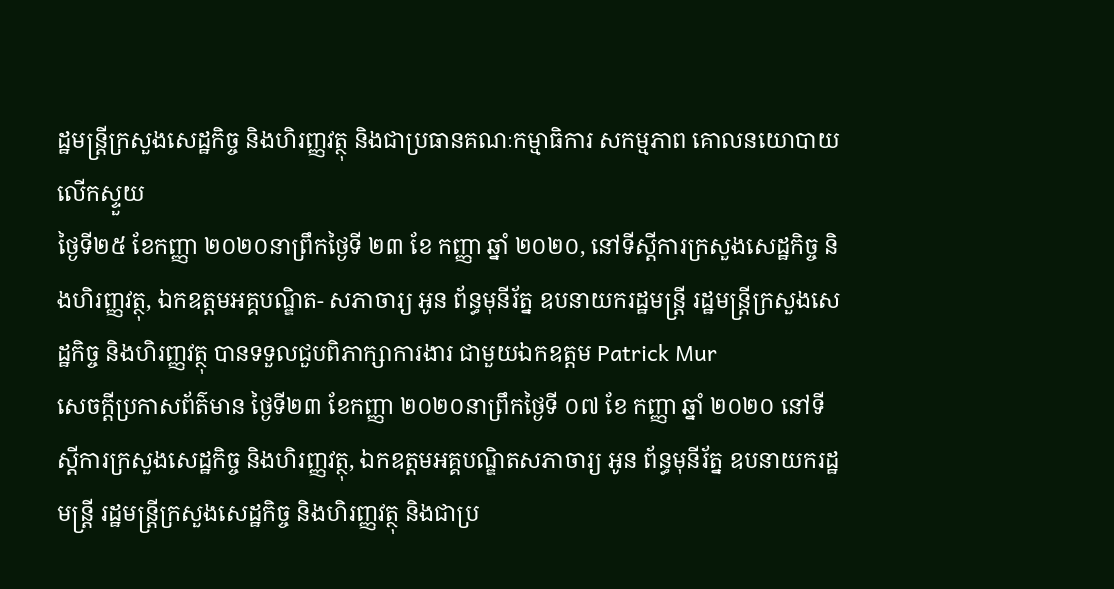ដ្ឋមន្រ្តីក្រសួងសេដ្ឋកិច្ច និងហិរញ្ញវត្ថុ និងជាប្រធានគណៈកម្មាធិការ សកម្មភាព គោលនយោបាយលើកស្ទួយ
ថ្ងៃទី២៥ ខែកញ្ញា ២០២០នាព្រឹកថ្ងៃទី ២៣ ខែ កញ្ញា ឆ្នាំ ២០២០, នៅទីស្ដីការក្រសួងសេដ្ឋកិច្ច និងហិរញ្ញវត្ថុ, ឯកឧត្ដមអគ្គបណ្ឌិត- សភាចារ្យ អូន ព័ន្ធមុនីរ័ត្ន ឧបនាយករដ្ឋមន្រ្តី រដ្ឋមន្ត្រីក្រសួងសេដ្ឋកិច្ច និងហិរញ្ញវត្ថុ បានទទួលជួបពិភាក្សាការងារ ជាមួយឯកឧត្តម Patrick Mur
សេចក្តីប្រកាសព័ត៌មាន ថ្ងៃទី២៣ ខែកញ្ញា ២០២០នាព្រឹកថ្ងៃទី ០៧ ខែ កញ្ញា ឆ្នាំ ២០២០ នៅទីស្តីការក្រសួងសេដ្ឋកិច្ច និងហិរញ្ញវត្ថុ, ឯកឧត្តមអគ្គបណ្ឌិតសភាចារ្យ អូន ព័ន្ធមុនីរ័ត្ន ឧបនាយករដ្ឋមន្រ្តី រដ្ឋមន្រ្តីក្រសួងសេដ្ឋកិច្ច និងហិរញ្ញវត្ថុ និងជាប្រ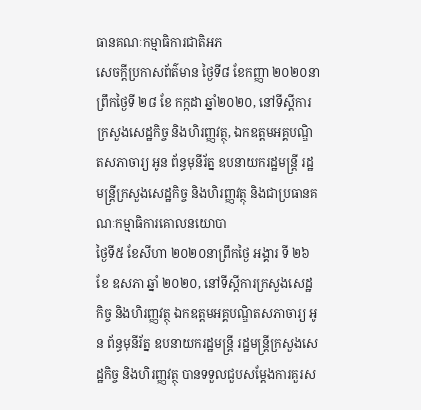ធានគណៈកម្មាធិការជាតិអភ
សេចក្តីប្រកាសព័ត៌មាន ថ្ងៃទី៨ ខែកញ្ញា ២០២០នាព្រឹកថ្ងៃទី ២៨ ខែ កក្កដា ឆ្នាំ២០២០, នៅទីស្ដីការក្រសួងសេដ្ឋកិច្ច និងហិរញ្ញវត្ថុ, ឯកឧត្តមអគ្គបណ្ឌិតសភាចារ្យ អូន ព័ន្ធមុនីរ័ត្ន ឧបនាយករដ្ឋមន្រ្តី រដ្ឋមន្រ្តីក្រសួងសេដ្ឋកិច្ច និងហិរញ្ញវត្ថុ និងជាប្រធានគណៈកម្មាធិការគោលនយោបា
ថ្ងៃទី៥ ខែសីហា ២០២០នាព្រឹកថ្ងៃ អង្គារ ទី ២៦ ខែ ឧសភា ឆ្នាំ ២០២០, នៅទីស្ដីការក្រសួងសេដ្ឋកិច្ច និងហិរញ្ញវត្ថុ ឯកឧត្តមអគ្គបណ្ឌិតសភាចារ្យ អូន ព័ន្ធមុនីរ័ត្ន ឧបនាយករដ្ឋមន្ត្រី រដ្ឋមន្រ្តីក្រសួងសេដ្ឋកិច្ច និងហិរញ្ញវត្ថុ បានទទួលជួបសម្ដែងការគួរស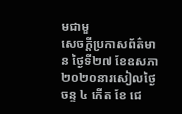មជាមួ
សេចក្តីប្រកាសព័ត៌មាន ថ្ងៃទី២៧ ខែឧសភា ២០២០នារសៀលថ្ងៃចន្ទ ៤ កើត ខែ ជេ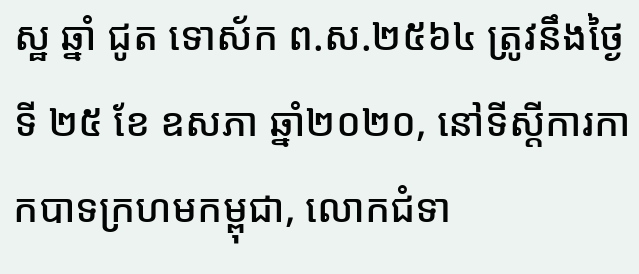ស្ឋ ឆ្នាំ ជូត ទោស័ក ព.ស.២៥៦៤ ត្រូវនឹងថ្ងៃទី ២៥ ខែ ឧសភា ឆ្នាំ២០២០, នៅទីស្តីការកាកបាទក្រហមកម្ពុជា, លោកជំទា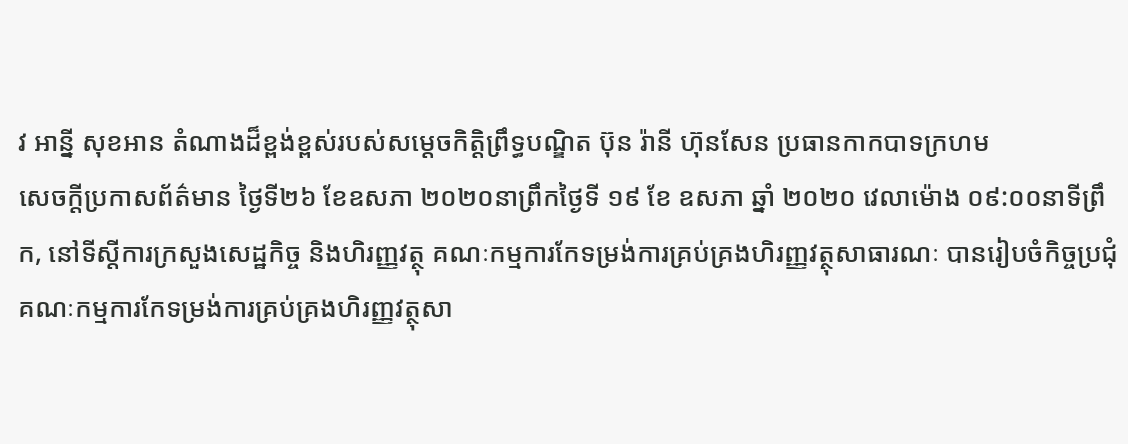វ អាន្នី សុខអាន តំណាងដ៏ខ្ពង់ខ្ពស់របស់សម្តេចកិត្តិព្រឹទ្ធបណ្ឌិត ប៊ុន រ៉ានី ហ៊ុនសែន ប្រធានកាកបាទក្រហម
សេចក្តីប្រកាសព័ត៌មាន ថ្ងៃទី២៦ ខែឧសភា ២០២០នាព្រឹកថ្ងៃទី ១៩ ខែ ឧសភា ឆ្នាំ ២០២០ វេលាម៉ោង ០៩:០០នាទីព្រឹក, នៅទីស្តីការក្រសួងសេដ្ឋកិច្ច និងហិរញ្ញវត្ថុ គណៈកម្មការកែទម្រង់ការគ្រប់គ្រងហិរញ្ញវត្ថុសាធារណៈ បានរៀបចំកិច្ចប្រជុំគណៈកម្មការកែទម្រង់ការគ្រប់គ្រងហិរញ្ញវត្ថុសា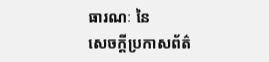ធារណៈ នៃ
សេចក្តីប្រកាសព័ត៌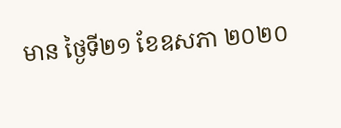មាន ថ្ងៃទី២១ ខែឧសភា ២០២០